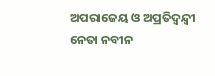ଅପରାଜେୟ ଓ ଅପ୍ରତିଦ୍ୱନ୍ଦ୍ୱୀ ନେତା ନବୀନ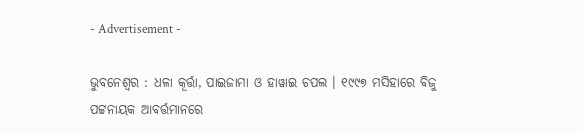- Advertisement -

ଭୁବନେଶ୍ୱର : ଧଳା କୂର୍ତ୍ତା, ପାଇଜାମା ଓ ହାୱାଇ ଚପଲ । ୧୯୯୭ ମସିହାରେ ବିଜୁ ପଟ୍ଟନାୟକ ଆବର୍ତ୍ତମାନରେ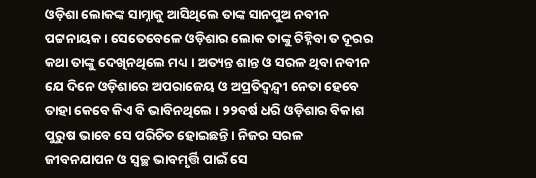ଓଡ଼ିଶା ଲୋକଙ୍କ ସାମ୍ନାକୁ ଆସିଥିଲେ ତାଙ୍କ ସାନପୁଅ ନବୀନ ପଟ୍ଟନାୟକ । ସେତେବେଳେ ଓଡ଼ିଶାର ଲୋକ ତାଙ୍କୁ ଚିହ୍ନିବା ତ ଦୂରର କଥା ତାଙ୍କୁ ଦେଖିନଥିଲେ ମଧ୍ୟ । ଅତ୍ୟନ୍ତ ଶାନ୍ତ ଓ ସରଳ ଥିବା ନବୀନ ଯେ ଦିନେ ଓଡ଼ିଶାରେ ଅପରାଜେୟ ଓ ଅପ୍ରତିଦ୍ୱନ୍ଦ୍ୱୀ ନେତା ହେବେ ତାହା କେବେ କିଏ ବି ଭାବିନଥିଲେ । ୨୨ବର୍ଷ ଧରି ଓଡ଼ିଶାର ବିକାଶ ପୁରୁଷ ଭାବେ ସେ ପରିଚିତ ହୋଇଛନ୍ତି । ନିଜର ସରଳ ଜୀବନଯାପନ ଓ ସ୍ୱଚ୍ଛ ଭାବମୃର୍ତ୍ତି ପାଇଁ ସେ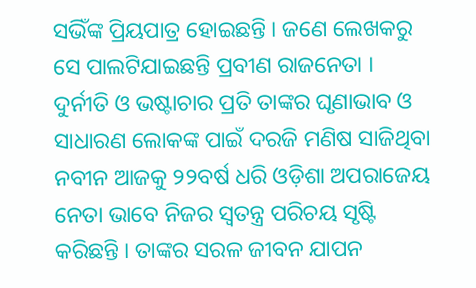ସଭିଁଙ୍କ ପ୍ରିୟପାତ୍ର ହୋଇଛନ୍ତି । ଜଣେ ଲେଖକରୁ ସେ ପାଲଟିଯାଇଛନ୍ତି ପ୍ରବୀଣ ରାଜନେତା । ଦୁର୍ନୀତି ଓ ଭଷ୍ଟାଚାର ପ୍ରତି ତାଙ୍କର ଘୃଣାଭାବ ଓ ସାଧାରଣ ଲୋକଙ୍କ ପାଇଁ ଦରଜି ମଣିଷ ସାଜିଥିବା ନବୀନ ଆଜକୁ ୨୨ବର୍ଷ ଧରି ଓଡ଼ିଶା ଅପରାଜେୟ ନେତା ଭାବେ ନିଜର ସ୍ୱତନ୍ତ୍ର ପରିଚୟ ସୃଷ୍ଟି କରିଛନ୍ତି । ତାଙ୍କର ସରଳ ଜୀବନ ଯାପନ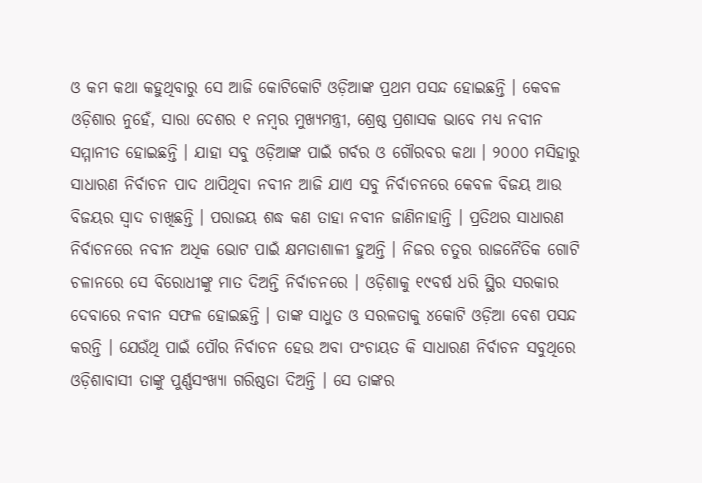ଓ କମ କଥା କହୁଥିବାରୁ ସେ ଆଜି କୋଟିକୋଟି ଓଡ଼ିଆଙ୍କ ପ୍ରଥମ ପସନ୍ଦ ହୋଇଛନ୍ତି । କେବଳ ଓଡ଼ିଶାର ନୁହେଁ, ସାରା ଦେଶର ୧ ନମ୍ବର ମୁଖ୍ୟମନ୍ତ୍ରୀ, ଶ୍ରେଷ୍ଠ ପ୍ରଶାସକ ଭାବେ ମଧ୍ୟ ନବୀନ ସମ୍ମାନୀତ ହୋଇଛନ୍ତି । ଯାହା ସବୁ ଓଡ଼ିଆଙ୍କ ପାଇଁ ଗର୍ବର ଓ ଗୌରବର କଥା । ୨୦୦୦ ମସିହାରୁ ସାଧାରଣ ନିର୍ବାଚନ ପାଦ ଥାପିଥିବା ନବୀନ ଆଜି ଯାଏ ସବୁ ନିର୍ବାଚନରେ କେବଳ ବିଜୟ ଆଉ ବିଜୟର ସ୍ୱାଦ ଚାଖିଛନ୍ତି । ପରାଜୟ ଶଦ୍ଧ କଣ ତାହା ନବୀନ ଜାଣିନାହାନ୍ତି । ପ୍ରତିଥର ସାଧାରଣ ନିର୍ବାଚନରେ ନବୀନ ଅଧିକ ଭୋଟ ପାଇଁ କ୍ଷମତାଶାଳୀ ହୁଅନ୍ତି । ନିଜର ଚତୁର ରାଜନୈତିକ ଗୋଟି ଚଳାନରେ ସେ ବିରୋଧୀଙ୍କୁ ମାତ ଦିଅନ୍ତି ନିର୍ବାଚନରେ । ଓଡ଼ିଶାକୁ ୧୯ବର୍ଷ ଧରି ସ୍ଥିର ସରକାର ଦେବାରେ ନବୀନ ସଫଳ ହୋଇଛନ୍ତି । ତାଙ୍କ ସାଧୁତ ଓ ସରଳତାକୁ ୪କୋଟି ଓଡ଼ିଆ ବେଶ ପସନ୍ଦ କରନ୍ତି । ଯେଉଁଥି ପାଇଁ ପୌର ନିର୍ବାଚନ ହେଉ ଅବା ପଂଚାୟତ କି ସାଧାରଣ ନିର୍ବାଚନ ସବୁଥିରେ ଓଡ଼ିଶାବାସୀ ତାଙ୍କୁ ପୁର୍ଣ୍ଣସଂଖ୍ୟା ଗରିଷ୍ଠତା ଦିଅନ୍ତି । ସେ ତାଙ୍କର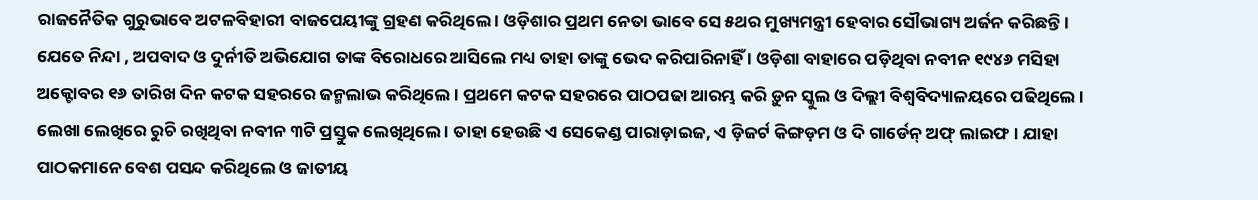ରାଜନୈତିକ ଗୁରୁଭାବେ ଅଟଳବିହାରୀ ବାଜପେୟୀଙ୍କୁ ଗ୍ରହଣ କରିଥିଲେ । ଓଡ଼ିଶାର ପ୍ରଥମ ନେତା ଭାବେ ସେ ୫ଥର ମୁଖ୍ୟମନ୍ତ୍ରୀ ହେବାର ସୌଭାଗ୍ୟ ଅର୍ଜନ କରିଛନ୍ତି । ଯେତେ ନିନ୍ଦା , ଅପବାଦ ଓ ଦୁର୍ନୀତି ଅଭିଯୋଗ ତାଙ୍କ ବିରୋଧରେ ଆସିଲେ ମଧ୍ୟ ତାହା ତାଙ୍କୁ ଭେଦ କରିପାରିନାହିଁ । ଓଡ଼ିଶା ବାହାରେ ପଡ଼ିଥିବା ନବୀନ ୧୯୪୬ ମସିହା ଅକ୍ଟୋବର ୧୬ ତାରିଖ ଦିନ କଟକ ସହରରେ ଜନ୍ମଲାଭ କରିଥିଲେ । ପ୍ରଥମେ କଟକ ସହରରେ ପାଠପଢା ଆରମ୍ଭ କରି ଡ଼ୁନ ସ୍କୁଲ ଓ ଦିଲ୍ଲୀ ବିଶ୍ୱବିଦ୍ୟାଳୟରେ ପଢିଥିଲେ । ଲେଖା ଲେଖିରେ ରୁଚି ରଖିଥିବା ନବୀନ ୩ଟି ପ୍ରସ୍ତୁକ ଲେଖିଥିଲେ । ତାହା ହେଉଛି ଏ ସେକେଣ୍ଡ ପାରାଡ଼ାଇଜ, ଏ ଡ଼ିଜର୍ଟ କିଙ୍ଗଡ଼ମ ଓ ଦି ଗାର୍ଡେନ୍ ଅଫ୍ ଲାଇଫ । ଯାହା ପାଠକମାନେ ବେଶ ପସନ୍ଦ କରିଥିଲେ ଓ ଜାତୀୟ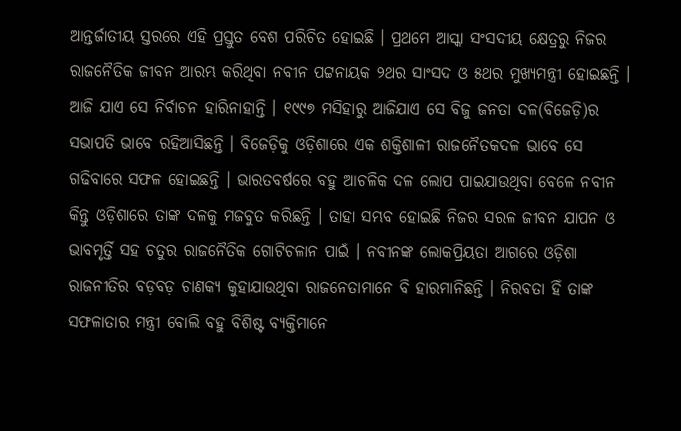ଆନ୍ତର୍ଜାତୀୟ ସ୍ତରରେ ଏହି ପ୍ରସ୍ତୁତ ବେଶ ପରିଚିତ ହୋଇଛି । ପ୍ରଥମେ ଆସ୍କା ସଂସଦୀୟ କ୍ଷେତ୍ରରୁ ନିଜର ରାଜନୈତିକ ଜୀବନ ଆରମ୍ଭ କରିଥିବା ନବୀନ ପଟ୍ଟନାୟକ ୨ଥର ସାଂସଦ ଓ ୫ଥର ମୁଖ୍ୟମନ୍ତ୍ରୀ ହୋଇଛନ୍ତି । ଆଜି ଯାଏ ସେ ନିର୍ବାଚନ ହାରିନାହାନ୍ତି । ୧୯୯୭ ମସିହାରୁ ଆଜିଯାଏ ସେ ବିଜୁ ଜନତା ଦଳ(ବିଜେଡ଼ି)ର ସଭାପତି ଭାବେ ରହିଆସିଛନ୍ତି । ବିଜେଡ଼ିକୁ ଓଡ଼ିଶାରେ ଏକ ଶକ୍ତିଶାଳୀ ରାଜନୈତକଦଳ ଭାବେ ସେ ଗଢିବାରେ ସଫଳ ହୋଇଛନ୍ତି । ଭାରତବର୍ଷରେ ବହୁ ଆଚଳିକ ଦଳ ଲୋପ ପାଇଯାଉଥିବା ବେଳେ ନବୀନ କିନ୍ତୁ ଓଡ଼ିଶାରେ ତାଙ୍କ ଦଳକୁ ମଜବୁତ କରିଛନ୍ତି । ତାହା ସମ୍ଭବ ହୋଇଛି ନିଜର ସରଳ ଜୀବନ ଯାପନ ଓ ଭାବମୃର୍ତ୍ତି ସହ ଚତୁର ରାଜନୈତିକ ଗୋଟିଚଳାନ ପାଇଁ । ନବୀନଙ୍କ ଲୋକପ୍ରିୟତା ଆଗରେ ଓଡ଼ିଶା ରାଜନୀତିର ବଡ଼ବଡ଼ ଚାଣକ୍ୟ କୁହାଯାଉଥିବା ରାଜନେତାମାନେ ବି ହାରମାନିଛନ୍ତି । ନିରବତା ହିଁ ତାଙ୍କ ସଫଳାତାର ମନ୍ତ୍ରୀ ବୋଲି ବହୁ ବିଶିଷ୍ଟ ବ୍ୟକ୍ତିମାନେ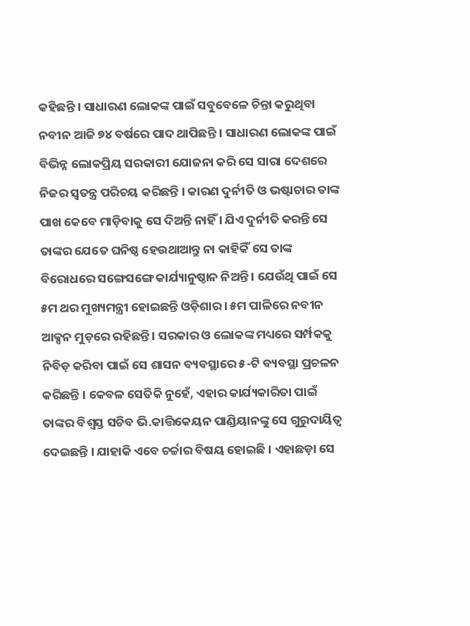କହିଛନ୍ତି । ସାଧାରଣ ଲୋକଙ୍କ ପାଇଁ ସବୁବେଳେ ଚିନ୍ତା କରୁଥିବା ନବୀନ ଆଜି ୭୪ ବର୍ଷରେ ପାଦ ଥାପିଛନ୍ତି । ସାଧାରଣ ଲୋକଙ୍କ ପାଇଁ ବିଭିନ୍ନ ଲୋକପ୍ରିୟ ସରକାରୀ ଯୋଜନା କରି ସେ ସାରା ଦେଶରେ ନିଜର ସ୍ୱତନ୍ତ୍ର ପରିଚୟ କରିଛନ୍ତି । କାରଣ ଦୁର୍ନୀତି ଓ ଭଷ୍ଟାଚାର ତାଙ୍କ ପାଖ କେବେ ମାଡ଼ିବାକୁ ସେ ଦିଅନ୍ତି ନାହିଁ । ଯିଏ ଦୁର୍ନୀତି କରନ୍ତି ସେ ତାଙ୍କର ଯେତେ ଘନିଷ୍ଠ ହେଉଥାଆନ୍ତୁ ନା କାହିକିଁ ସେ ତାଙ୍କ ବିରୋଧରେ ସଙ୍ଗେସଙ୍ଗେ କାର୍ଯ୍ୟାନୁଷ୍ଠାନ ନିଅନ୍ତି । ଯେଉଁଥି ପାଇଁ ସେ ୫ମ ଥର ମୁଖ୍ୟମନ୍ତ୍ରୀ ହୋଇଛନ୍ତି ଓଡ଼ିଶାର । ୫ମ ପାଳିରେ ନବୀନ ଆକ୍ସନ ମୁଡ଼ରେ ରହିଛନ୍ତି । ସରକାର ଓ ଲୋକଙ୍କ ମଧ୍ୟରେ ସର୍ମ୍ପକକୁ ନିବିଡ଼ କରିବା ପାଇଁ ସେ ଶାସନ ବ୍ୟବସ୍ଥାରେ ୫-ଟି ବ୍ୟବସ୍ଥା ପ୍ରଚଳନ କରିଛନ୍ତି । କେବଳ ସେତିକି ନୁହେଁ, ଏହାର କାର୍ଯ୍ୟକାରିତା ପାଇଁ ତାଙ୍କର ବିଶ୍ୱସ୍ତ ସଚିବ ଭି.କାତ୍ତିକେୟନ ପାଣ୍ଡିୟାନଙ୍କୁ ସେ ଗୁରୁଦାୟିତ୍ୱ ଦେଇଛନ୍ତି । ଯାହାକି ଏବେ ଚର୍ଚ୍ଚାର ବିଷୟ ହୋଇଛି । ଏହାଛଡ଼ା ସେ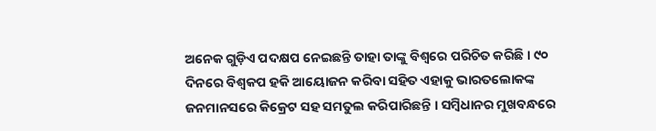ଅନେକ ଗୁଡ଼ିଏ ପଦକ୍ଷପ ନେଇଛନ୍ତି ତାହା ତାଙ୍କୁ ବିଶ୍ୱରେ ପରିଚିତ କରିଛି । ୯୦ ଦିନରେ ବିଶ୍ୱକପ ହକି ଆୟୋଜନ କରିବା ସହିତ ଏହାକୁ ଭାରତଲୋକଙ୍କ ଜନମାନସରେ କିକ୍ରେଟ ସହ ସମତୁଲ କରିପାରିଛନ୍ତି । ସମ୍ବିଧାନର ମୁଖବନ୍ଧରେ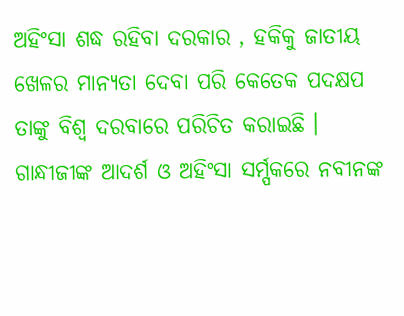ଅହିଂସା ଶଦ୍ଧ ରହିବା ଦରକାର , ହକିକୁ ଜାତୀୟ ଖେଳର ମାନ୍ୟତା ଦେବା ପରି କେତେକ ପଦକ୍ଷପ ତାଙ୍କୁ ବିଶ୍ୱ ଦରବାରେ ପରିଚିତ କରାଇଛି । ଗାନ୍ଧୀଜୀଙ୍କ ଆଦର୍ଶ ଓ ଅହିଂସା ସର୍ମ୍ପକରେ ନବୀନଙ୍କ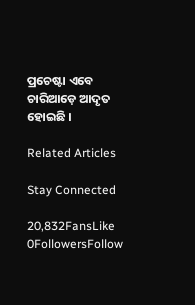ପ୍ରଚେଷ୍ଟା ଏବେ ଚାରିଆଡ଼େ ଆଦୃତ ହୋଇଛି ।

Related Articles

Stay Connected

20,832FansLike
0FollowersFollow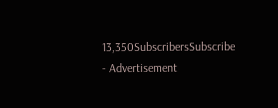13,350SubscribersSubscribe
- Advertisement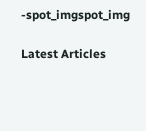-spot_imgspot_img

Latest Articles